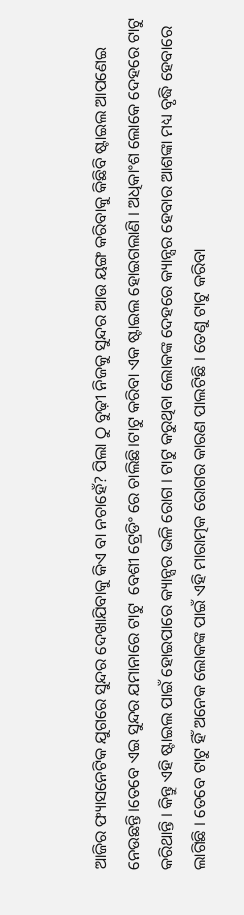ଆଜିର ଫ୍ୟାସନେଟିକ ଯୁଗରେ ସୁନ୍ଦର ଦେଖାଯିବାକୁ କିଏ ବା ନଚାହେଁ? ପିଲା ଠୁ ବୁଢ଼ୀ ନିଜକୁ ସୁନ୍ଦର ଆଉ ୟଙ୍ଗ କରିବାକୁ କିଛିବି ଷ୍ଟାଇଲ ଆପଣେଇ ନେଉଛନ୍ତି।ତେବେ ଏଇ ସୁନ୍ଦର ଯମାନାରେ ଟାଟୁ  ବେଶୀ ଟ୍ରେଡିଂ ରେ ଚାଲିଛି।ଟାଟୁ କରିବା ଏକ ଷ୍ଟାଇଲ ହୋଇଗଲାଣି । ଅଧିକାଂଶ ଲୋକେ ଦେହରେ ଟାଟୁ କରିଥାନ୍ତି । କିନ୍ତୁ ଏହି ଷ୍ଟାଇଲ ପାଇଁ ହୋଇପାରେ କ୍ୟାନ୍ସର ଭଳି ରୋଗ । ଟାଟୁ କରୁଥିବା ଲୋକଙ୍କ ଦେହରେ କ୍ୟାନ୍ସର ହେବାର ଆଶଙ୍କା ମଧ୍ୟ ବୃଦ୍ଧି ହେବାରେ ଲାଗିଛି । ତେବେ ଟାଟୁ ହିଁ ଅନେକ ଲୋକଙ୍କ ପାଇଁ ଏହି ମାରାତ୍ମକ ରୋଗର କାରଣ ପାଲଟିଛି । ତେଣୁ ଟାଟୁ କରିବା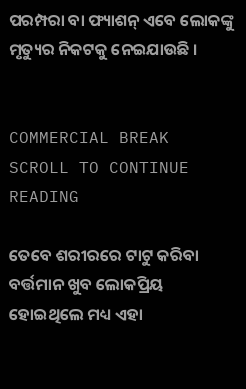ପରମ୍ପରା ବା ଫ୍ୟାଶନ୍ ଏବେ ଲୋକଙ୍କୁ ମୃତ୍ୟୁର ନିକଟକୁ ନେଇଯାଉଛି ।


COMMERCIAL BREAK
SCROLL TO CONTINUE READING

ତେବେ ଶରୀରରେ ଟାଟୁ କରିବା ବର୍ତ୍ତମାନ ଖୁବ ଲୋକପ୍ରିୟ ହୋଇଥିଲେ ମଧ୍ୟ ଏହା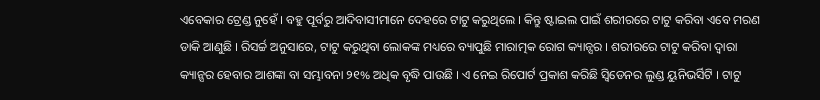ଏବେକାର ଟ୍ରେଣ୍ଡ ନୁହେଁ । ବହୁ ପୂର୍ବରୁ ଆଦିବାସୀମାନେ ଦେହରେ ଟାଟୁ କରୁଥିଲେ । କିନ୍ତୁ ଷ୍ଟାଇଲ ପାଇଁ ଶରୀରରେ ଟାଟୁ କରିବା ଏବେ ମରଣ ଡାକି ଆଣୁଛି । ରିସର୍ଚ୍ଚ ଅନୁସାରେ, ଟାଟୁ କରୁଥିବା ଲୋକଙ୍କ ମଧ୍ୟରେ ବ୍ୟାପୁଛି ମାରାତ୍ମକ ରୋଗ କ୍ୟାନ୍ସର । ଶରୀରରେ ଟାଟୁ କରିବା ଦ୍ୱାରା କ୍ୟାନ୍ସର ହେବାର ଆଶଙ୍କା ବା ସମ୍ଭାବନା ୨୧% ଅଧିକ ବୃଦ୍ଧି ପାଉଛି । ଏ ନେଇ ରିପୋର୍ଟ ପ୍ରକାଶ କରିଛି ସ୍ୱିଡେନର ଲୁଣ୍ଡ ୟୁନିଭର୍ସିଟି । ଟାଟୁ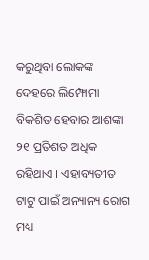କରୁଥିବା ଲୋକଙ୍କ ଦେହରେ ଲିମ୍ଫୋମା ବିକଶିତ ହେବାର ଆଶଙ୍କା ୨୧ ପ୍ରତିଶତ ଅଧିକ ରହିଥାଏ । ଏହାବ୍ୟତୀତ ଟାଟୁ ପାଇଁ ଅନ୍ୟାନ୍ୟ ରୋଗ ମଧ୍ୟ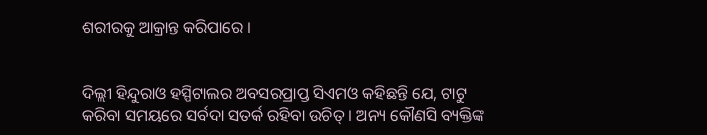ଶରୀରକୁ ଆକ୍ରାନ୍ତ କରିପାରେ ।


ଦିଲ୍ଲୀ ହିନ୍ଦୁରାଓ ହସ୍ପିଟାଲର ଅବସରପ୍ରାପ୍ତ ସିଏମଓ କହିଛନ୍ତି ଯେ, ଟାଟୁ କରିବା ସମୟରେ ସର୍ବଦା ସତର୍କ ରହିବା ଉଚିତ୍ । ଅନ୍ୟ କୌଣସି ବ୍ୟକ୍ତିଙ୍କ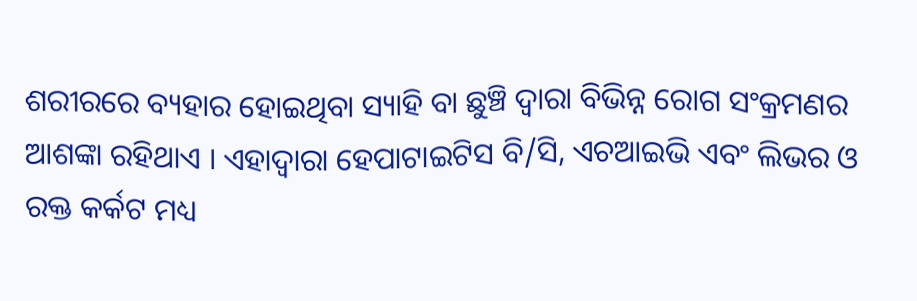ଶରୀରରେ ବ୍ୟହାର ହୋଇଥିବା ସ୍ୟାହି ବା ଛୁଞ୍ଚି ଦ୍ୱାରା ବିଭିନ୍ନ ରୋଗ ସଂକ୍ରମଣର ଆଶଙ୍କା ରହିଥାଏ । ଏହାଦ୍ୱାରା ହେପାଟାଇଟିସ ବି/ସି, ଏଚଆଇଭି ଏବଂ ଲିଭର ଓ ରକ୍ତ କର୍କଟ ମଧ୍ୟ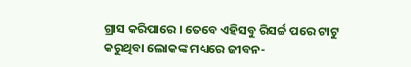ଗ୍ରାସ କରିପାରେ । ତେବେ ଏହିସବୁ ରିସର୍ଚ୍ଚ ପରେ ଟାଟୁ କରୁଥିବା ଲୋକଙ୍କ ମଧ୍ୟରେ ଜୀବନ-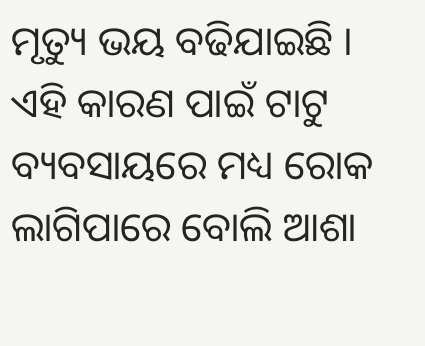ମୃତ୍ୟୁ ଭୟ ବଢିଯାଇଛି । ଏହି କାରଣ ପାଇଁ ଟାଟୁ ବ୍ୟବସାୟରେ ମଧ୍ୟ ରୋକ ଲାଗିପାରେ ବୋଲି ଆଶା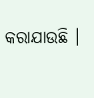କରାଯାଉଛି ।